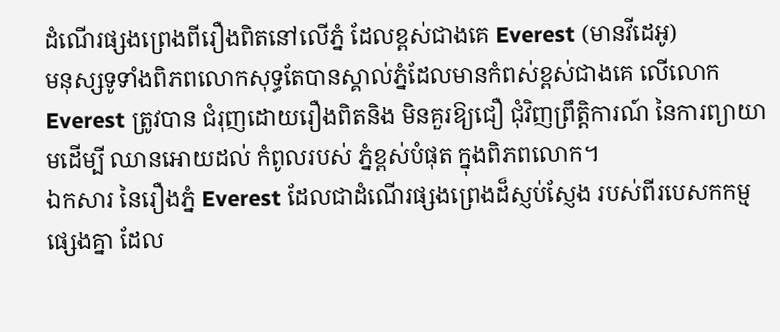ដំណើរផ្សងព្រេងពីរឿងពិតនៅលើភ្នំ ដែលខ្ពស់ជាងគេ Everest (មានវីដេអូ)
មនុស្សទូទាំងពិភពលោកសុទ្ធតែបានស្គាល់ភ្នំដែលមានកំពស់ខ្ពស់ជាងគេ លើលោក Everest ត្រូវបាន ជំរុញដោយរឿងពិតនិង មិនគួរឱ្យជឿ ជុំវិញព្រឹត្តិការណ៍ នៃការព្យាយាមដើម្បី ឈានអោយដល់ កំពូលរបស់ ភ្នំខ្ពស់បំផុត ក្នុងពិភពលោក។
ឯកសារ នៃរឿងភ្នំ Everest ដែលជាដំណើរផ្សងព្រេងដ៏ស្ញប់ស្ញែង របស់ពីរបេសកកម្មផ្សេងគ្នា ដែល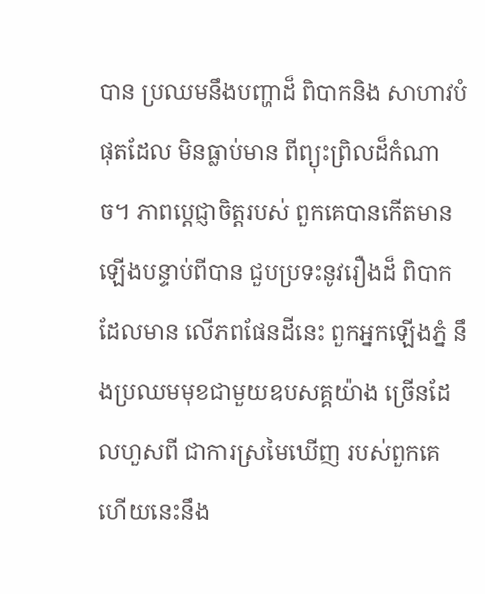បាន ប្រឈមនឹងបញ្ហាដ៏ ពិបាកនិង សាហាវបំផុតដែល មិនធ្លាប់មាន ពីព្យុះព្រិលដ៏កំណាច។ ភាពប្តេជ្ញាចិត្តរបស់ ពួកគេបានកើតមានឡើងបន្ទាប់ពីបាន ជួបប្រទះនូវរឿងដ៏ ពិបាកដែលមាន លើភពផែនដីនេះ ពួកអ្នកឡើងភ្នំ នឹងប្រឈមមុខជាមួយឧបសគ្គយ៉ាង ច្រើនដែលហួសពី ជាការស្រមៃឃើញ របស់ពួកគេ ហើយនេះនឹង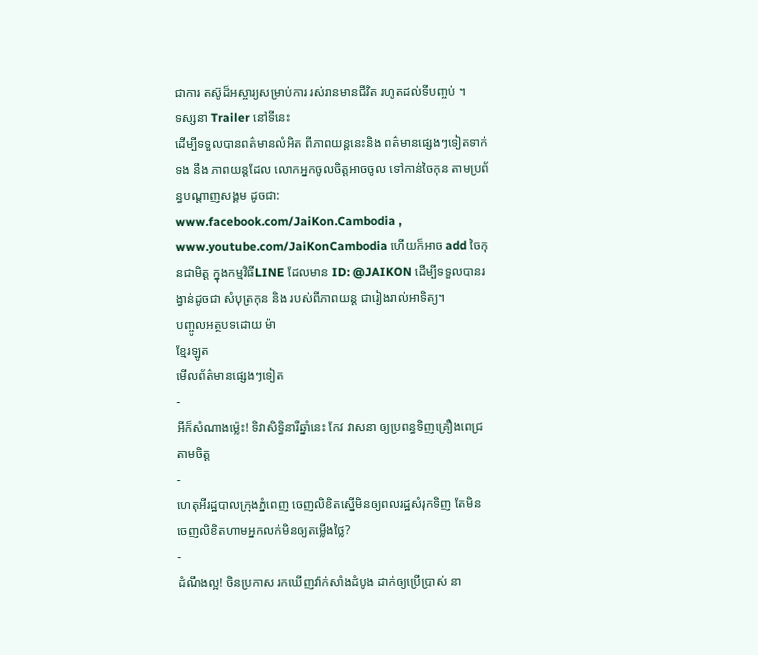ជាការ តស៊ូដ៏អស្ចារ្យសម្រាប់ការ រស់រានមានជីវិត រហូតដល់ទីបញ្ចប់ ។
ទស្សនា Trailer នៅទីនេះ
ដើម្បីទទួលបានពត៌មានលំអិត ពីភាពយន្តនេះនិង ពត៌មានផ្សេងៗទៀតទាក់ទង នឹង ភាពយន្តដែល លោកអ្នកចូលចិត្តអាចចូល ទៅកាន់ចៃកុន តាមប្រព័ន្ធបណ្តាញសង្គម ដូចជា: www.facebook.com/JaiKon.Cambodia , www.youtube.com/JaiKonCambodia ហើយក៏អាច add ចៃកុនជាមិត្ត ក្នុងកម្មវិធីLINE ដែលមាន ID: @JAIKON ដើម្បីទទួលបានរង្វាន់ដូចជា សំបុត្រកុន និង របស់ពីភាពយន្ត ជារៀងរាល់អាទិត្យ។
បញ្ចូលអត្ថបទដោយ ម៉ា
ខ្មែរឡូត
មើលព័ត៌មានផ្សេងៗទៀត
-
អីក៏សំណាងម្ល៉េះ! ទិវាសិទ្ធិនារីឆ្នាំនេះ កែវ វាសនា ឲ្យប្រពន្ធទិញគ្រឿងពេជ្រតាមចិត្ត
-
ហេតុអីរដ្ឋបាលក្រុងភ្នំពេញ ចេញលិខិតស្នើមិនឲ្យពលរដ្ឋសំរុកទិញ តែមិនចេញលិខិតហាមអ្នកលក់មិនឲ្យតម្លើងថ្លៃ?
-
ដំណឹងល្អ! ចិនប្រកាស រកឃើញវ៉ាក់សាំងដំបូង ដាក់ឲ្យប្រើប្រាស់ នា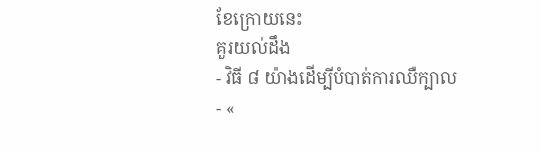ខែក្រោយនេះ
គួរយល់ដឹង
- វិធី ៨ យ៉ាងដើម្បីបំបាត់ការឈឺក្បាល
- «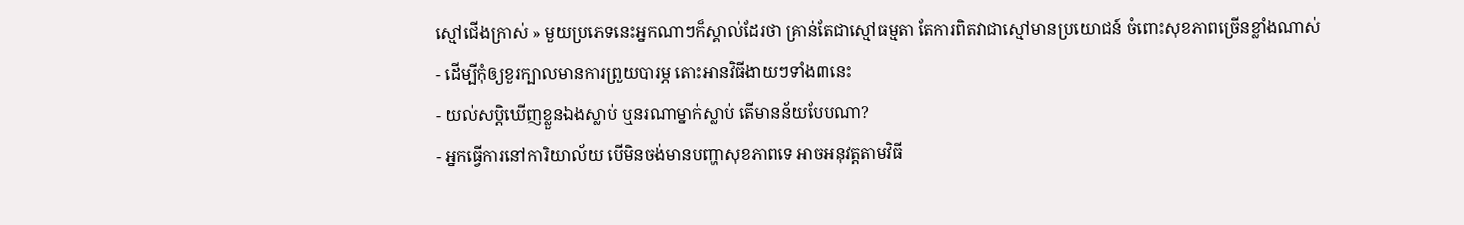ស្មៅជើងក្រាស់ » មួយប្រភេទនេះអ្នកណាៗក៏ស្គាល់ដែរថា គ្រាន់តែជាស្មៅធម្មតា តែការពិតវាជាស្មៅមានប្រយោជន៍ ចំពោះសុខភាពច្រើនខ្លាំងណាស់
- ដើម្បីកុំឲ្យខួរក្បាលមានការព្រួយបារម្ភ តោះអានវិធីងាយៗទាំង៣នេះ
- យល់សប្តិឃើញខ្លួនឯងស្លាប់ ឬនរណាម្នាក់ស្លាប់ តើមានន័យបែបណា?
- អ្នកធ្វើការនៅការិយាល័យ បើមិនចង់មានបញ្ហាសុខភាពទេ អាចអនុវត្តតាមវិធី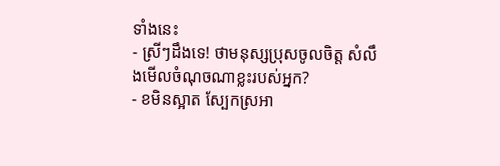ទាំងនេះ
- ស្រីៗដឹងទេ! ថាមនុស្សប្រុសចូលចិត្ត សំលឹងមើលចំណុចណាខ្លះរបស់អ្នក?
- ខមិនស្អាត ស្បែកស្រអា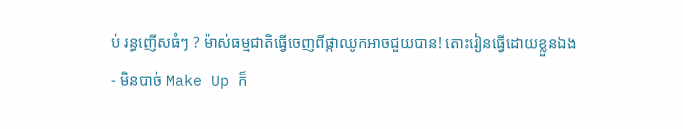ប់ រន្ធញើសធំៗ ? ម៉ាស់ធម្មជាតិធ្វើចេញពីផ្កាឈូកអាចជួយបាន! តោះរៀនធ្វើដោយខ្លួនឯង
- មិនបាច់ Make Up ក៏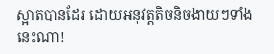ស្អាតបានដែរ ដោយអនុវត្តតិចនិចងាយៗទាំងនេះណា!